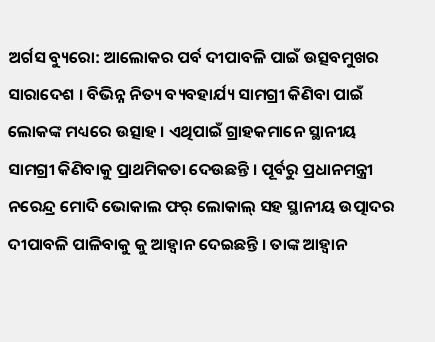ଅର୍ଗସ ବ୍ୟୁରୋ: ଆଲୋକର ପର୍ବ ଦୀପାବଳି ପାଇଁ ଉତ୍ସବମୁଖର ସାରାଦେଶ । ବିଭିନ୍ନ ନିତ୍ୟ ବ୍ୟବହାର୍ଯ୍ୟ ସାମଗ୍ରୀ କିଣିବା ପାଇଁ ଲୋକଙ୍କ ମଧ୍ୟରେ ଉତ୍ସାହ । ଏଥିପାଇଁ ଗ୍ରାହକମାନେ ସ୍ଥାନୀୟ ସାମଗ୍ରୀ କିଣିବାକୁ ପ୍ରାଥମିକତା ଦେଉଛନ୍ତି । ପୂର୍ବରୁ ପ୍ରଧାନମନ୍ତ୍ରୀ ନରେନ୍ଦ୍ର ମୋଦି ଭୋକାଲ ଫର୍ ଲୋକାଲ୍ ସହ ସ୍ଥାନୀୟ ଉତ୍ପାଦର ଦୀପାବଳି ପାଳିବାକୁ କୁ ଆହ୍ବାନ ଦେଇଛନ୍ତି । ତାଙ୍କ ଆହ୍ବାନ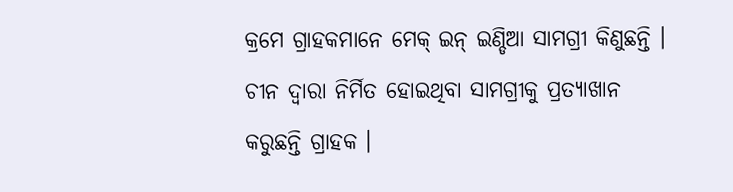କ୍ରମେ ଗ୍ରାହକମାନେ ମେକ୍ ଇନ୍ ଇଣ୍ଡିଆ ସାମଗ୍ରୀ କିଣୁଛନ୍ତି ।
ଚୀନ ଦ୍ବାରା ନିର୍ମିତ ହୋଇଥିବା ସାମଗ୍ରୀକୁ ପ୍ରତ୍ୟାଖାନ କରୁଛନ୍ତି ଗ୍ରାହକ ।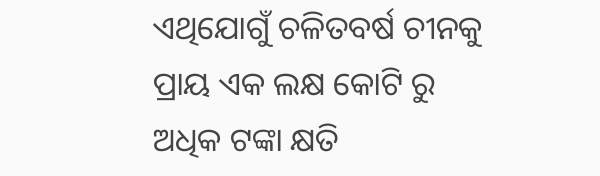ଏଥିଯୋଗୁଁ ଚଳିତବର୍ଷ ଚୀନକୁ ପ୍ରାୟ ଏକ ଲକ୍ଷ କୋଟି ରୁ ଅଧିକ ଟଙ୍କା କ୍ଷତି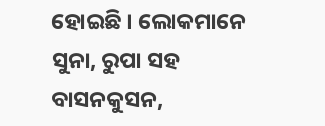ହୋଇଛି । ଲୋକମାନେ ସୁନା, ରୁପା ସହ ବାସନକୁସନ,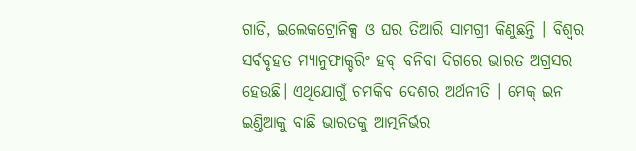ଗାଡି, ଇଲେକଟ୍ରୋନିକ୍ସ ଓ ଘର ତିଆରି ସାମଗ୍ରୀ କିଣୁଛନ୍ତି । ବିଶ୍ବର ସର୍ବବୃହତ ମ୍ୟାନୁଫାକ୍ଚରିଂ ହବ୍ ବନିବା ଦିଗରେ ଭାରତ ଅଗ୍ରସର ହେଉଛି। ଏଥିଯୋଗୁଁ ଚମକିବ ଦେଶର ଅର୍ଥନୀତି । ମେକ୍ ଇନ ଇଣ୍ତିଆକୁ ବାଛି ଭାରତକୁ ଆତ୍ମନିର୍ଭର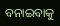ବନାଇବାକୁ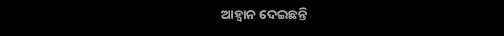ଆହ୍ବାନ ଦେଇଛନ୍ତି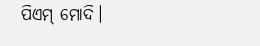ପିଏମ୍ ମୋଦି।